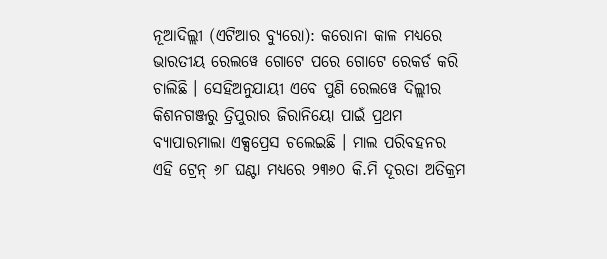ନୂଆଦିଲ୍ଲୀ (ଏଟିଆର ବ୍ୟୁରୋ): କରୋନା କାଳ ମଧ୍ୟରେ ଭାରତୀୟ ରେଲୱେ ଗୋଟେ ପରେ ଗୋଟେ ରେକର୍ଡ କରି ଚାଲିଛି । ସେହିଅନୁଯାୟୀ ଏବେ ପୁଣି ରେଲୱେ ଦିଲ୍ଲୀର କିଶନଗଞ୍ଜରୁ ତ୍ରିପୁରାର ଜିରାନିୟୋ ପାଇଁ ପ୍ରଥମ ବ୍ୟାପାରମାଲା ଏକ୍ସପ୍ରେସ ଚଲେଇଛି । ମାଲ ପରିବହନର ଏହି ଟ୍ରେନ୍ ୬୮ ଘଣ୍ଟା ମଧ୍ୟରେ ୨୩୬୦ କି.ମି ଦୂରତା ଅତିକ୍ରମ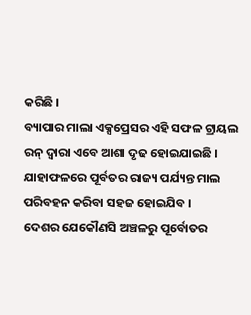କରିଛି ।
ବ୍ୟାପାର ମାଲା ଏକ୍ସପ୍ରେସର ଏହି ସଫଳ ଟ୍ରାୟଲ ରନ୍ ଦ୍ୱାରା ଏବେ ଆଶା ଦୃଢ ହୋଇଯାଇଛି । ଯାହାଫଳରେ ପୂର୍ବତର ରାଜ୍ୟ ପର୍ଯ୍ୟନ୍ତ ମାଲ ପରିବହନ କରିବା ସହଜ ହୋଇଯିବ ।
ଦେଶର ଯେକୌଣସି ଅଞ୍ଚଳରୁ ପୂର୍ବୋତର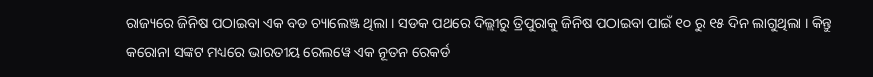ରାଜ୍ୟରେ ଜିନିଷ ପଠାଇବା ଏକ ବଡ ଚ୍ୟାଲେଞ୍ଜ ଥିଲା । ସଡକ ପଥରେ ଦିଲ୍ଲୀରୁ ତ୍ରିପୁରାକୁ ଜିନିଷ ପଠାଇବା ପାଇଁ ୧୦ ରୁ ୧୫ ଦିନ ଲାଗୁଥିଲା । କିନ୍ତୁ କରୋନା ସଙ୍କଟ ମଧ୍ୟରେ ଭାରତୀୟ ରେଲୱେ ଏକ ନୂତନ ରେକର୍ଡ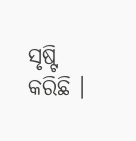ସୃଷ୍ଟି କରିଛି ।